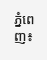ភ្នំពេញ៖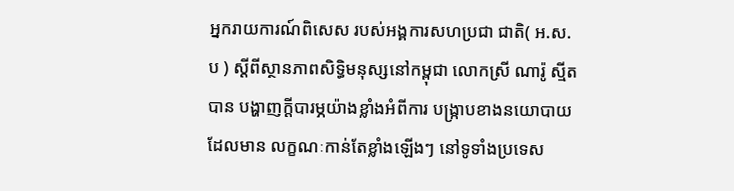អ្នករាយការណ៍ពិសេស របស់អង្គការសហប្រជា ជាតិ( អ.ស.ប ) ស្តីពីស្ថានភាពសិទ្ធិមនុស្សនៅកម្ពុជា លោកស្រី ណារ៉ូ ស្មីត បាន បង្ហាញក្តីបារម្ភយ៉ាងខ្លាំងអំពីការ បង្ក្រាបខាងនយោបាយដែលមាន លក្ខណៈកាន់តែខ្លាំងឡើងៗ នៅទូទាំងប្រទេស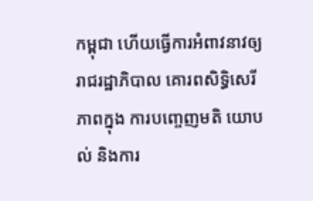កម្ពុជា ហើយធ្វើការអំពាវនាវឲ្យរាជរដ្ឋាភិបាល គោរពសិទ្ធិសេរីភាពក្នុង ការបញ្ចេញមតិ យោបល់ និងការ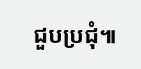ជួបប្រជុំ៕